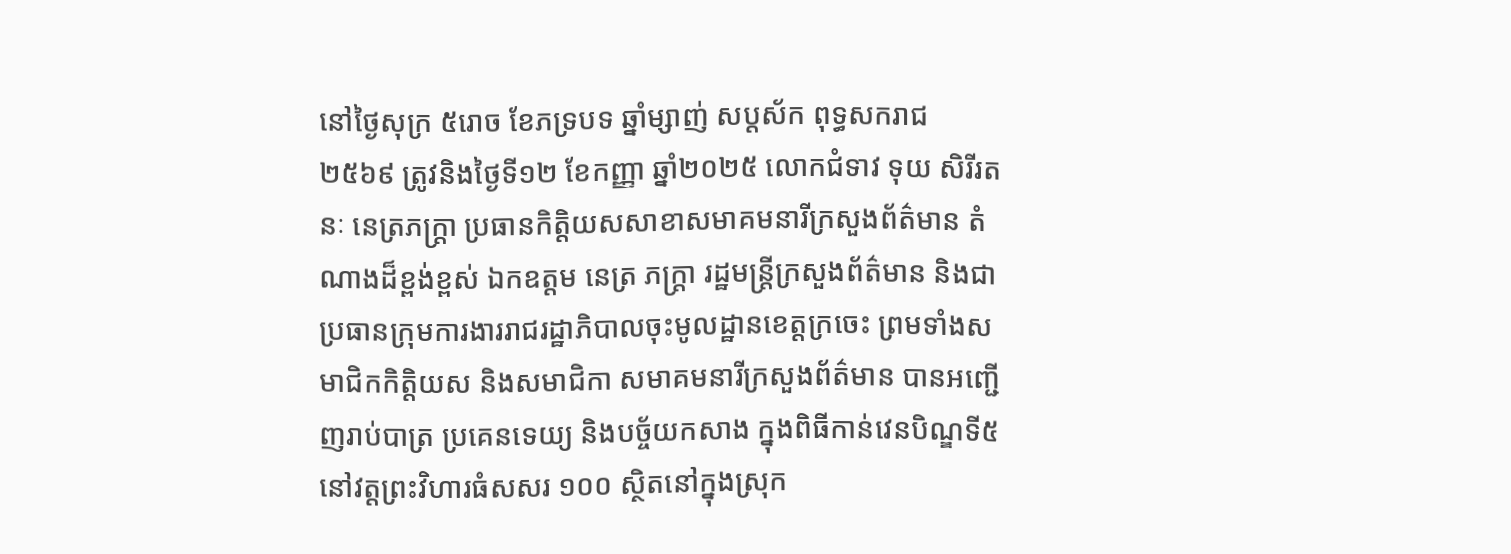នៅថ្ងៃសុក្រ ៥រោច ខែភទ្របទ ឆ្នាំម្សាញ់ សប្តស័ក ពុទ្ធសករាជ ២៥៦៩ ត្រូវនិងថ្ងៃទី១២ ខែកញ្ញា ឆ្នាំ២០២៥ លោកជំទាវ ទុយ សិរីរតនៈ នេត្រភក្ត្រា ប្រធានកិត្តិយសសាខាសមាគមនារីក្រសួងព័ត៌មាន តំណាងដ៏ខ្ពង់ខ្ពស់ ឯកឧត្តម នេត្រ ភក្រ្តា រដ្ឋមន្រ្តីក្រសួងព័ត៌មាន និងជាប្រធានក្រុមការងាររាជរដ្ឋាភិបាលចុះមូលដ្ឋានខេត្តក្រចេះ ព្រមទាំងសមាជិកកិត្តិយស និងសមាជិកា សមាគមនារីក្រសួងព័ត៌មាន បានអញ្ជើញរាប់បាត្រ ប្រគេនទេយ្យ និងបច្ច័យកសាង ក្នុងពិធីកាន់វេនបិណ្ឌទី៥ នៅវត្តព្រះវិហារធំសសរ ១០០ ស្ថិតនៅក្នុងស្រុក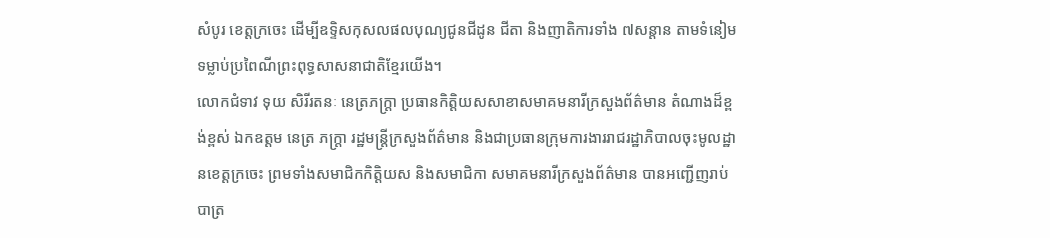សំបូរ ខេត្តក្រចេះ ដើម្បីឧទ្ទិសកុសលផលបុណ្យជូនជីដូន ជីតា និងញាតិការទាំង ៧សន្តាន តាមទំនៀមទម្លាប់ប្រពៃណីព្រះពុទ្ធសាសនាជាតិខ្មែរយើង។
លោកជំទាវ ទុយ សិរីរតនៈ នេត្រភក្ត្រា ប្រធានកិត្តិយសសាខាសមាគមនារីក្រសួងព័ត៌មាន តំណាងដ៏ខ្ពង់ខ្ពស់ ឯកឧត្តម នេត្រ ភក្រ្តា រដ្ឋមន្រ្តីក្រសួងព័ត៌មាន និងជាប្រធានក្រុមការងាររាជរដ្ឋាភិបាលចុះមូលដ្ឋានខេត្តក្រចេះ ព្រមទាំងសមាជិកកិត្តិយស និងសមាជិកា សមាគមនារីក្រសួងព័ត៌មាន បានអញ្ជើញរាប់បាត្រ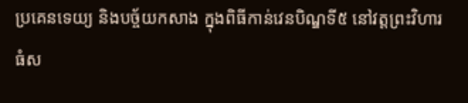ប្រគេនទេយ្យ និងបច្ច័យកសាង ក្នុងពិធីកាន់វេនបិណ្ឌទី៥ នៅវត្តព្រះវិហារធំស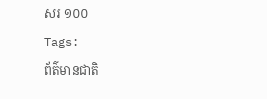សរ ១០០
Tags:
ព័ត៌មានជាតិ